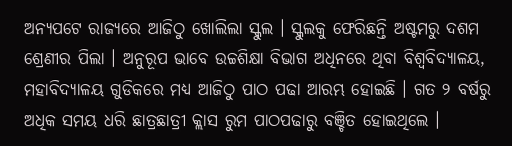ଅନ୍ୟପଟେ ରାଜ୍ୟରେ ଆଜିଠୁ ଖୋଲିଲା ସ୍କୁଲ । ସ୍କୁଲକୁ ଫେରିଛନ୍ତି ଅଷ୍ଟମରୁ ଦଶମ ଶ୍ରେଣୀର ପିଲା । ଅନୁରୂପ ଭାବେ ଉଚ୍ଚଶିକ୍ଷା ବିଭାଗ ଅଧିନରେ ଥିବା ବିଶ୍ବବିଦ୍ୟାଳୟ, ମହାବିଦ୍ୟାଳୟ ଗୁଡିକରେ ମଧ୍ୟ ଆଜିଠୁ ପାଠ ପଢା ଆରମ୍ଭ ହୋଇଛି । ଗତ ୨ ବର୍ଷରୁ ଅଧିକ ସମୟ ଧରି ଛାତ୍ରଛାତ୍ରୀ କ୍ଲାସ ରୁମ ପାଠପଢାରୁ ବଞ୍ଚିତ ହୋଇଥିଲେ ।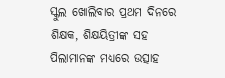ସ୍କୁଲ ଖୋଲିବାର ପ୍ରଥମ ଦିନରେ ଶିକ୍ଷକ, ଶିକ୍ଷୟିତ୍ରୀଙ୍କ ସହ ପିଲାମାନଙ୍କ ମଧ୍ୟରେ ଉତ୍ସାହ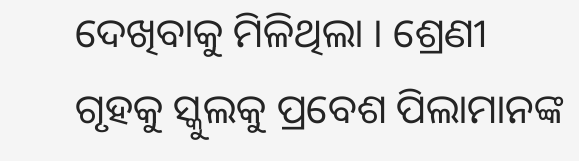ଦେଖିବାକୁ ମିଳିଥିଲା । ଶ୍ରେଣୀ ଗୃହକୁ ସ୍କୁଲକୁ ପ୍ରବେଶ ପିଲାମାନଙ୍କ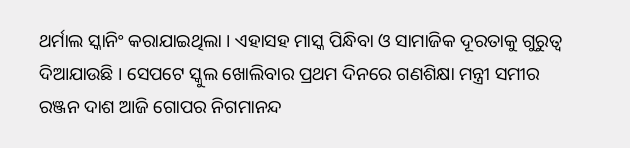ଥର୍ମାଲ ସ୍କାନିଂ କରାଯାଇଥିଲା । ଏହାସହ ମାସ୍କ ପିନ୍ଧିବା ଓ ସାମାଜିକ ଦୂରତାକୁ ଗୁରୁତ୍ୱ ଦିଆଯାଉଛି । ସେପଟେ ସ୍କୁଲ ଖୋଲିବାର ପ୍ରଥମ ଦିନରେ ଗଣଶିକ୍ଷା ମନ୍ତ୍ରୀ ସମୀର ରଞ୍ଜନ ଦାଶ ଆଜି ଗୋପର ନିଗମାନନ୍ଦ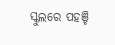ସ୍କୁଲରେ ପହଞ୍ଚି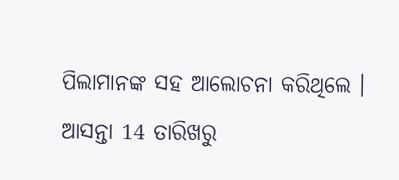ପିଲାମାନଙ୍କ ସହ ଆଲୋଚନା କରିଥିଲେ । ଆସନ୍ତା 14 ତାରିଖରୁ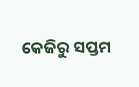କେଜିରୁ ସପ୍ତମ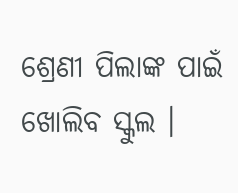ଶ୍ରେଣୀ ପିଲାଙ୍କ ପାଇଁ ଖୋଲିବ ସ୍କୁଲ ।